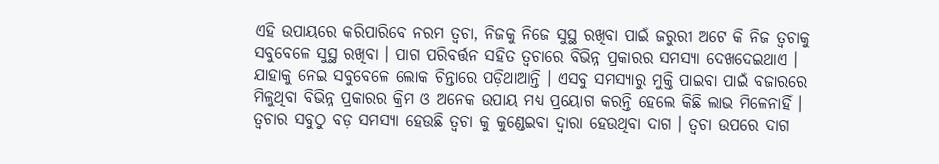ଏହି ଉପାୟରେ କରିପାରିବେ ନରମ ତ୍ୱଚା, ନିଜକୁ ନିଜେ ସୁସ୍ଥ ରଖିବା ପାଇଁ ଜରୁରୀ ଅଟେ କି ନିଜ ତ୍ୱଚାକୁ ସବୁବେଳେ ସୁସ୍ଥ ରଖିବା । ପାଗ ପରିବର୍ତ୍ତନ ସହିତ ତ୍ୱଚାରେ ବିଭିନ୍ନ ପ୍ରକାରର ସମସ୍ୟା ଦେଖଦେଇଥାଏ । ଯାହାକୁ ନେଇ ସବୁବେଳେ ଲୋକ ଚିନ୍ତାରେ ପଡ଼ିଥାଆନ୍ତି । ଏସବୁ ସମସ୍ୟାରୁ ମୁକ୍ତି ପାଇବା ପାଇଁ ବଜାରରେ ମିଳୁଥିବା ବିଭିନ୍ନ ପ୍ରକାରର କ୍ରିମ ଓ ଅନେକ ଉପାୟ ମଧ୍ୟ ପ୍ରୟୋଗ କରନ୍ତି ହେଲେ କିଛି ଲାଭ ମିଳେନାହିଁ । ତ୍ୱଚାର ସବୁଠୁ ବଡ଼ ସମସ୍ୟା ହେଉଛି ତ୍ୱଚା କୁ କୁଣ୍ଡେଇବା ଦ୍ଵାରା ହେଉଥିବା ଦାଗ । ତ୍ୱଚା ଉପରେ ଦାଗ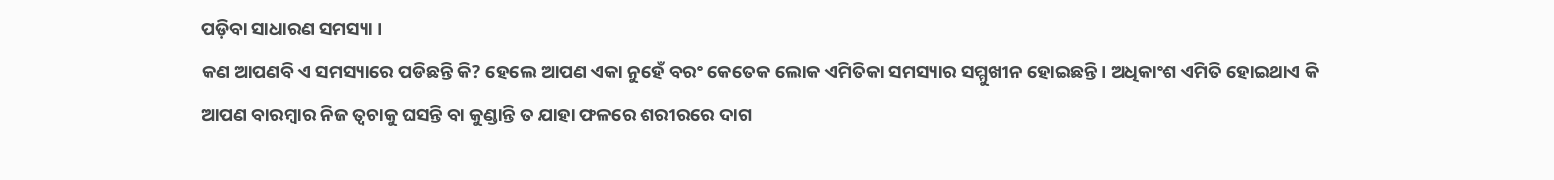ପଡ଼ିବା ସାଧାରଣ ସମସ୍ୟା ।
କଣ ଆପଣବି ଏ ସମସ୍ୟାରେ ପଡିଛନ୍ତି କି? ହେଲେ ଆପଣ ଏକା ନୁହେଁ ବରଂ କେତେକ ଲୋକ ଏମିତିକା ସମସ୍ୟାର ସମ୍ମୁଖୀନ ହୋଇଛନ୍ତି । ଅଧିକାଂଶ ଏମିତି ହୋଇଥାଏ କି ଆପଣ ବାରମ୍ବାର ନିଜ ତ୍ୱଚାକୁ ଘସନ୍ତି ବା କୁଣ୍ଡାନ୍ତି ତ ଯାହା ଫଳରେ ଶରୀରରେ ଦାଗ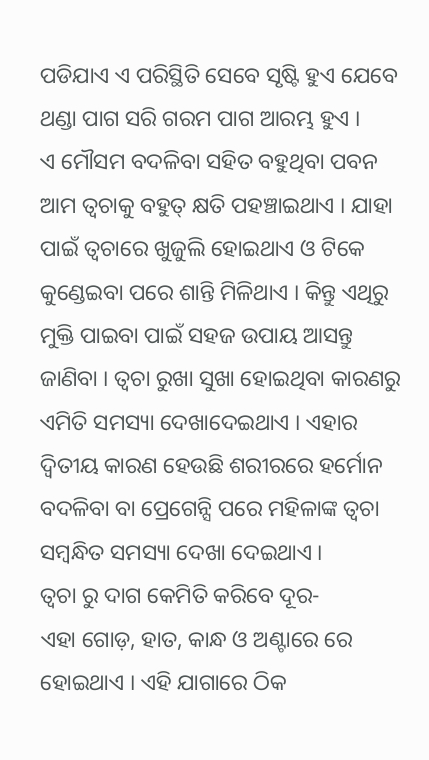ପଡିଯାଏ ଏ ପରିସ୍ଥିତି ସେବେ ସୃଷ୍ଟି ହୁଏ ଯେବେ ଥଣ୍ଡା ପାଗ ସରି ଗରମ ପାଗ ଆରମ୍ଭ ହୁଏ ।
ଏ ମୌସମ ବଦଳିବା ସହିତ ବହୁଥିବା ପବନ ଆମ ତ୍ୱଚାକୁ ବହୁତ୍ କ୍ଷତି ପହଞ୍ଚାଇଥାଏ । ଯାହା ପାଇଁ ତ୍ୱଚାରେ ଖୁଜୁଲି ହୋଇଥାଏ ଓ ଟିକେ କୁଣ୍ଡେଇବା ପରେ ଶାନ୍ତି ମିଳିଥାଏ । କିନ୍ତୁ ଏଥିରୁ ମୁକ୍ତି ପାଇବା ପାଇଁ ସହଜ ଉପାୟ ଆସନ୍ତୁ ଜାଣିବା । ତ୍ୱଚା ରୁଖା ସୁଖା ହୋଇଥିବା କାରଣରୁ ଏମିତି ସମସ୍ୟା ଦେଖାଦେଇଥାଏ । ଏହାର ଦ୍ଵିତୀୟ କାରଣ ହେଉଛି ଶରୀରରେ ହର୍ମୋନ ବଦଳିବା ବା ପ୍ରେଗେନ୍ସି ପରେ ମହିଳାଙ୍କ ତ୍ୱଚା ସମ୍ବନ୍ଧିତ ସମସ୍ୟା ଦେଖା ଦେଇଥାଏ ।
ତ୍ୱଚା ରୁ ଦାଗ କେମିତି କରିବେ ଦୂର-
ଏହା ଗୋଡ଼, ହାତ, କାନ୍ଧ ଓ ଅଣ୍ଟାରେ ରେ ହୋଇଥାଏ । ଏହି ଯାଗାରେ ଠିକ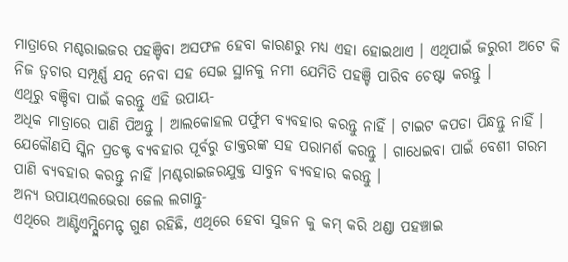ମାତ୍ରାରେ ମଶ୍ଚରାଇଜର ପହଞ୍ଚିବା ଅସଫଳ ହେବା କାରଣରୁ ମଧ୍ୟ ଏହା ହୋଇଥାଏ । ଏଥିପାଇଁ ଜରୁରୀ ଅଟେ କି ନିଜ ତ୍ୱଚାର ସମ୍ପୂର୍ଣ୍ଣ ଯତ୍ନ ନେବା ସହ ସେଇ ସ୍ଥାନକୁ ନମୀ ଯେମିତି ପହଞ୍ଚି ପାରିବ ଚେଷ୍ଟା କରନ୍ତୁ ।
ଏଥିରୁ ବଞ୍ଚିବା ପାଇଁ କରନ୍ତୁ ଏହି ଉପାୟ-
ଅଧିକ ମାତ୍ରାରେ ପାଣି ପିଅନ୍ତୁ । ଆଲକୋହଲ ପର୍ଫୁମ ବ୍ୟବହାର କରନ୍ତୁ ନାହିଁ । ଟାଇଟ କପଡା ପିନ୍ଧନ୍ତୁ ନାହିଁ । ଯେକୌଣସି ସ୍କିନ ପ୍ରଡକ୍ଟ ବ୍ୟବହାର ପୂର୍ବରୁ ଡାକ୍ତରଙ୍କ ସହ ପରାମର୍ଶ କରନ୍ତୁ । ଗାଧେଇବା ପାଇଁ ବେଶୀ ଗରମ ପାଣି ବ୍ୟବହାର କରନ୍ତୁ ନାହିଁ ।ମଶ୍ଚରାଇଜରଯୁକ୍ତ ସାବୁନ ବ୍ୟବହାର କରନ୍ତୁ ।
ଅନ୍ୟ ଉପାୟଏଲଭେରା ଜେଲ ଲଗାନ୍ତୁ-
ଏଥିରେ ଆଣ୍ଟିଏମ୍ପ୍ଲିମେନ୍ଟ ଗୁଣ ରହିଛି, ଏଥିରେ ହେବା ସୁଜନ କୁ କମ୍ କରି ଥଣ୍ଡା ପହଞ୍ଚାଇ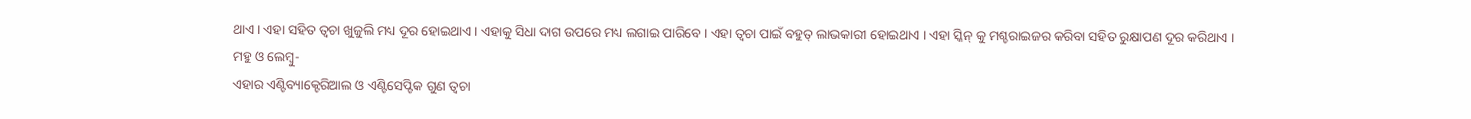ଥାଏ । ଏହା ସହିତ ତ୍ୱଚା ଖୁଜୁଲି ମଧ୍ୟ ଦୂର ହୋଇଥାଏ । ଏହାକୁ ସିଧା ଦାଗ ଉପରେ ମଧ୍ୟ ଲଗାଇ ପାରିବେ । ଏହା ତ୍ୱଚା ପାଇଁ ବହୁତ୍ ଲାଭକାରୀ ହୋଇଥାଏ । ଏହା ସ୍କିନ୍ କୁ ମଶ୍ଚରାଇଜର କରିବା ସହିତ ରୁକ୍ଷାପଣ ଦୂର କରିଥାଏ ।
ମହୁ ଓ ଲେମ୍ବୁ-
ଏହାର ଏଣ୍ଟିବ୍ୟାକ୍ଟେରିଆଲ ଓ ଏଣ୍ଟିସେପ୍ଟିକ ଗୁଣ ତ୍ୱଚା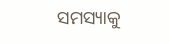ସମସ୍ୟାକୁ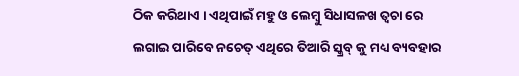ଠିକ କରିଥାଏ । ଏଥିପାଇଁ ମହୁ ଓ ଲେମ୍ବୁ ସିଧାସଳଖ ତ୍ୱଚା ରେ ଲଗାଇ ପାରିବେ ନଚେତ୍ ଏଥିରେ ତିଆରି ସ୍କ୍ରବ୍ କୁ ମଧ୍ୟ ବ୍ୟବହାର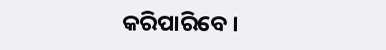କରିପାରିବେ ।